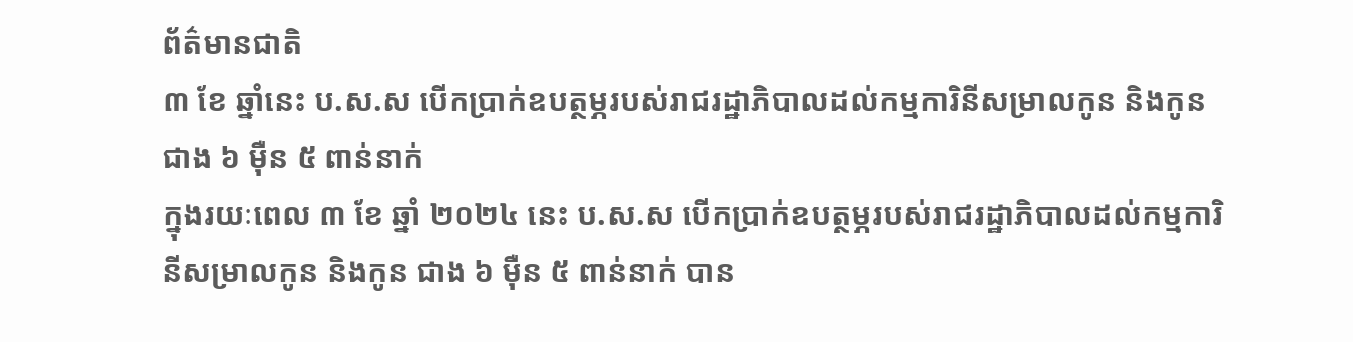ព័ត៌មានជាតិ
៣ ខែ ឆ្នាំនេះ ប.ស.ស បើកប្រាក់ឧបត្ថម្ភរបស់រាជរដ្ឋាភិបាលដល់កម្មការិនីសម្រាលកូន និងកូន ជាង ៦ ម៉ឺន ៥ ពាន់នាក់
ក្នុងរយៈពេល ៣ ខែ ឆ្នាំ ២០២៤ នេះ ប.ស.ស បើកប្រាក់ឧបត្ថម្ភរបស់រាជរដ្ឋាភិបាលដល់កម្មការិនីសម្រាលកូន និងកូន ជាង ៦ ម៉ឺន ៥ ពាន់នាក់ បាន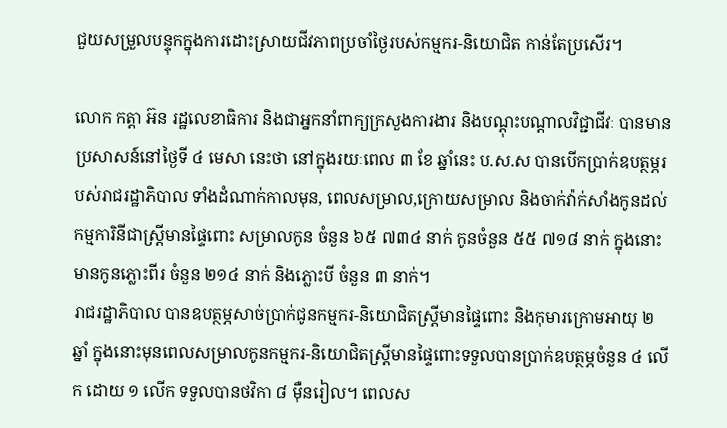ជួយសម្រួលបន្ទុកក្នុងការដោះស្រាយជីវភាពប្រចាំថ្ងៃរបស់កម្មករ-និយោជិត កាន់តែប្រសើរ។

លោក កត្តា អ៊ន រដ្ឋលេខាធិការ និងជាអ្នកនាំពាក្យក្រសួងការងារ និងបណ្ដុះបណ្ដាលវិជ្ជាជីវៈ បានមានប្រសាសន៍នៅថ្ងៃទី ៤ មេសា នេះថា នៅក្នុងរយៈពេល ៣ ខែ ឆ្នាំនេះ ប.ស.ស បានបើកប្រាក់ឧបត្ថម្ភរបស់រាជរដ្ឋាភិបាល ទាំងដំណាក់កាលមុន, ពេលសម្រាល,ក្រោយសម្រាល និងចាក់វ៉ាក់សាំងកូនដល់កម្មការិនីជាស្ត្រីមានផ្ទៃពោះ សម្រាលកូន ចំនួន ៦៥ ៧៣៤ នាក់ កូនចំនួន ៥៥ ៧១៨ នាក់ ក្នុងនោះមានកូនភ្លោះពីរ ចំនួន ២១៤ នាក់ និងភ្លោះបី ចំនួន ៣ នាក់។
រាជរដ្ឋាភិបាល បានឧបត្ថម្ភសាច់ប្រាក់ជូនកម្មករ-និយោជិតស្ត្រីមានផ្ទៃពោះ និងកុមារក្រោមអាយុ ២ ឆ្នាំ ក្នុងនោះមុនពេលសម្រាលកូនកម្មករ-និយោជិតស្ត្រីមានផ្ទៃពោះទទួលបានប្រាក់ឧបត្ថម្ភចំនួន ៤ លើក ដោយ ១ លើក ទទួលបានថវិកា ៨ ម៉ឺនរៀល។ ពេលស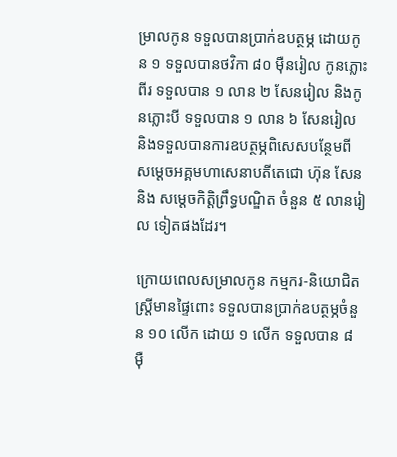ម្រាលកូន ទទួលបានប្រាក់ឧបត្ថម្ភ ដោយកូន ១ ទទួលបានថវិកា ៨០ ម៉ឺនរៀល កូនភ្លោះពីរ ទទួលបាន ១ លាន ២ សែនរៀល និងកូនភ្លោះបី ទទួលបាន ១ លាន ៦ សែនរៀល និងទទួលបានការឧបត្ថម្ភពិសេសបន្ថែមពី សម្ដេចអគ្គមហាសេនាបតីតេជោ ហ៊ុន សែន និង សម្ដេចកិត្តិព្រឹទ្ធបណ្ឌិត ចំនួន ៥ លានរៀល ទៀតផងដែរ។

ក្រោយពេលសម្រាលកូន កម្មករ-និយោជិតស្ត្រីមានផ្ទៃពោះ ទទួលបានប្រាក់ឧបត្ថម្ភចំនួន ១០ លើក ដោយ ១ លើក ទទួលបាន ៨ ម៉ឺ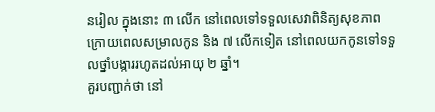នរៀល ក្នុងនោះ ៣ លើក នៅពេលទៅទទួលសេវាពិនិត្យសុខភាព ក្រោយពេលសម្រាលកូន និង ៧ លើកទៀត នៅពេលយកកូនទៅទទួលថ្នាំបង្ការរហូតដល់អាយុ ២ ឆ្នាំ។
គួរបញ្ជាក់ថា នៅ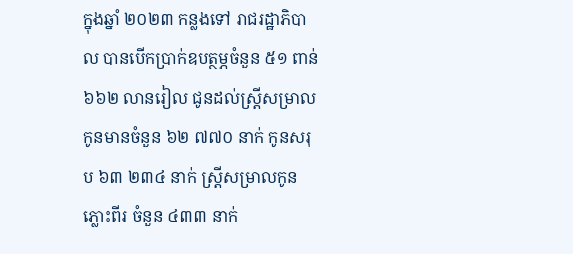ក្នុងឆ្នាំ ២០២៣ កន្លងទៅ រាជរដ្ឋាភិបាល បានបើកប្រាក់ឧបត្ថម្ភចំនួន ៥១ ពាន់ ៦៦២ លានរៀល ជូនដល់ស្ត្រីសម្រាលកូនមានចំនួន ៦២ ៧៧០ នាក់ កូនសរុប ៦៣ ២៣៤ នាក់ ស្ត្រីសម្រាលកូនភ្លោះពីរ ចំនួន ៤៣៣ នាក់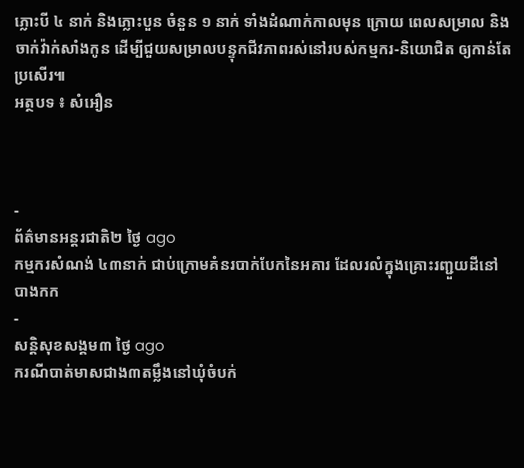ភ្លោះបី ៤ នាក់ និងភ្លោះបួន ចំនួន ១ នាក់ ទាំងដំណាក់កាលមុន ក្រោយ ពេលសម្រាល និងចាក់វ៉ាក់សាំងកូន ដើម្បីជួយសម្រាលបន្ទុកជីវភាពរស់នៅរបស់កម្មករ-និយោជិត ឲ្យកាន់តែប្រសើរ៕
អត្ថបទ ៖ សំអឿន



-
ព័ត៌មានអន្ដរជាតិ២ ថ្ងៃ ago
កម្មករសំណង់ ៤៣នាក់ ជាប់ក្រោមគំនរបាក់បែកនៃអគារ ដែលរលំក្នុងគ្រោះរញ្ជួយដីនៅ បាងកក
-
សន្តិសុខសង្គម៣ ថ្ងៃ ago
ករណីបាត់មាសជាង៣តម្លឹងនៅឃុំចំបក់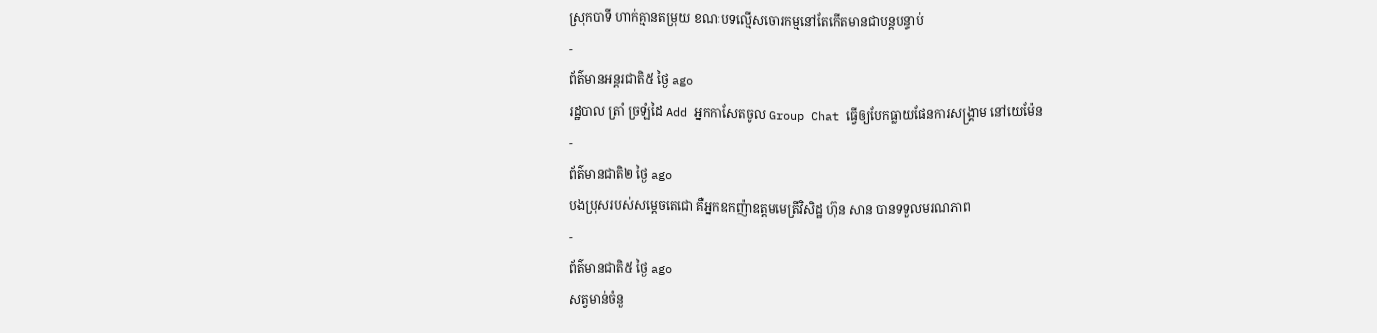ស្រុកបាទី ហាក់គ្មានតម្រុយ ខណៈបទល្មើសចោរកម្មនៅតែកើតមានជាបន្តបន្ទាប់
-
ព័ត៌មានអន្ដរជាតិ៥ ថ្ងៃ ago
រដ្ឋបាល ត្រាំ ច្រឡំដៃ Add អ្នកកាសែតចូល Group Chat ធ្វើឲ្យបែកធ្លាយផែនការសង្គ្រាម នៅយេម៉ែន
-
ព័ត៌មានជាតិ២ ថ្ងៃ ago
បងប្រុសរបស់សម្ដេចតេជោ គឺអ្នកឧកញ៉ាឧត្តមមេត្រីវិសិដ្ឋ ហ៊ុន សាន បានទទួលមរណភាព
-
ព័ត៌មានជាតិ៥ ថ្ងៃ ago
សត្វមាន់ចំនួ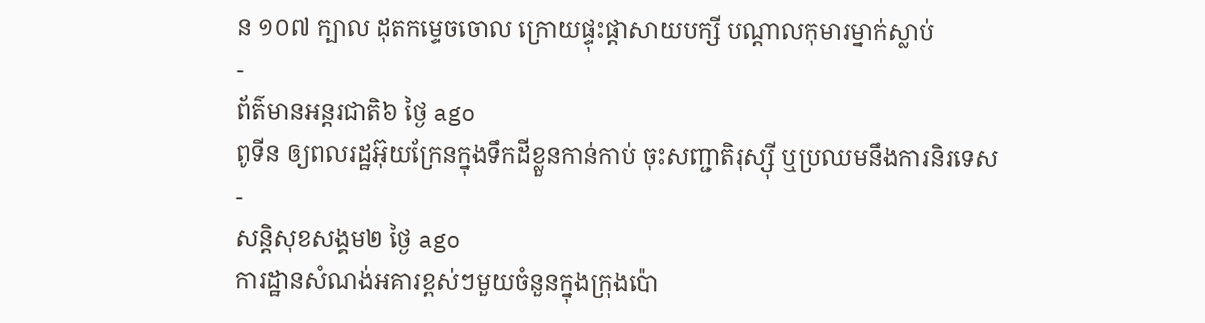ន ១០៧ ក្បាល ដុតកម្ទេចចោល ក្រោយផ្ទុះផ្ដាសាយបក្សី បណ្តាលកុមារម្នាក់ស្លាប់
-
ព័ត៌មានអន្ដរជាតិ៦ ថ្ងៃ ago
ពូទីន ឲ្យពលរដ្ឋអ៊ុយក្រែនក្នុងទឹកដីខ្លួនកាន់កាប់ ចុះសញ្ជាតិរុស្ស៊ី ឬប្រឈមនឹងការនិរទេស
-
សន្តិសុខសង្គម២ ថ្ងៃ ago
ការដ្ឋានសំណង់អគារខ្ពស់ៗមួយចំនួនក្នុងក្រុងប៉ោ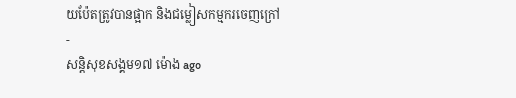យប៉ែតត្រូវបានផ្អាក និងជម្លៀសកម្មករចេញក្រៅ
-
សន្តិសុខសង្គម១៧ ម៉ោង ago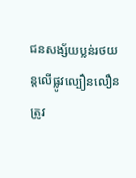ជនសង្ស័យប្លន់រថយន្តលើផ្លូវល្បឿនលឿន ត្រូវ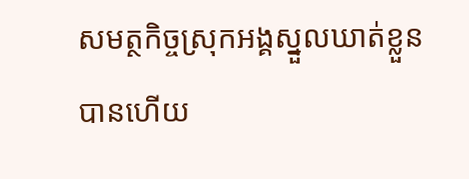សមត្ថកិច្ចស្រុកអង្គស្នួលឃាត់ខ្លួនបានហើយ